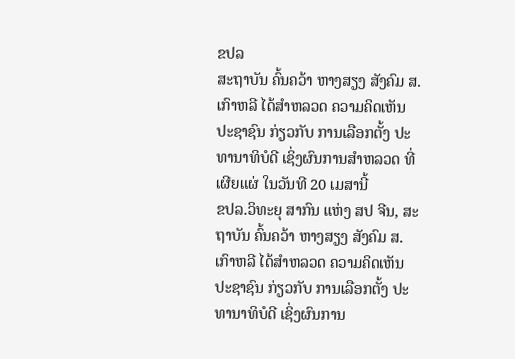ຂປລ
ສະຖາບັນ ຄົ້ນຄວ້າ ຫາງສຽງ ສັງຄົມ ສ.ເກົາຫລີ ໄດ້ສຳຫລວດ ຄວາມຄິດເຫັນ ປະຊາຊົນ ກ່ຽວກັບ ການເລືອກຕັ້ງ ປະທານາທິບໍດີ ເຊິ່ງຜົນການສຳຫລວດ ທີ່ເຜີຍແຜ່ ໃນວັນທີ 20 ເມສານີ້
ຂປລ.ວິທະຍຸ ສາກົນ ແຫ່ງ ສປ ຈີນ, ສະຖາບັນ ຄົ້ນຄວ້າ ຫາງສຽງ ສັງຄົມ ສ.ເກົາຫລີ ໄດ້ສຳຫລວດ ຄວາມຄິດເຫັນ ປະຊາຊົນ ກ່ຽວກັບ ການເລືອກຕັ້ງ ປະທານາທິບໍດີ ເຊິ່ງຜົນການ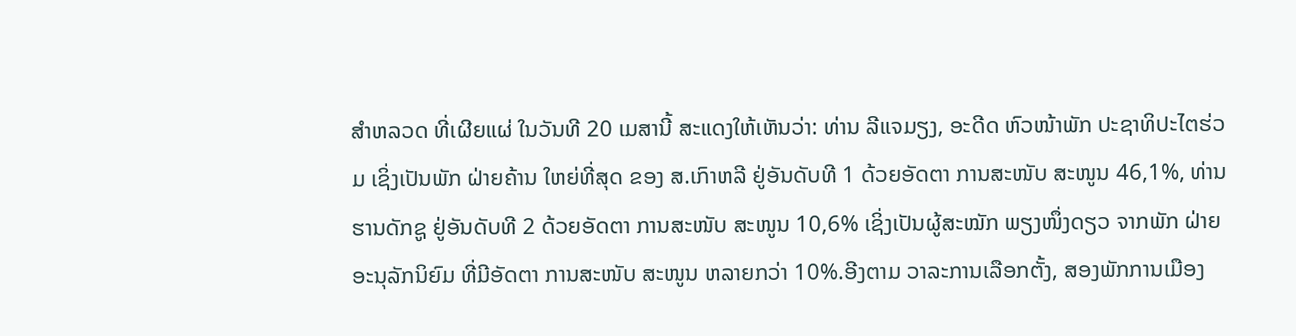ສຳຫລວດ ທີ່ເຜີຍແຜ່ ໃນວັນທີ 20 ເມສານີ້ ສະແດງໃຫ້ເຫັນວ່າ: ທ່ານ ລີແຈມຽງ, ອະດີດ ຫົວໜ້າພັກ ປະຊາທິປະໄຕຮ່ວມ ເຊິ່ງເປັນພັກ ຝ່າຍຄ້ານ ໃຫຍ່ທີ່ສຸດ ຂອງ ສ.ເກົາຫລີ ຢູ່ອັນດັບທີ 1 ດ້ວຍອັດຕາ ການສະໜັບ ສະໜູນ 46,1%, ທ່ານ ຮານດັກຊູ ຢູ່ອັນດັບທີ 2 ດ້ວຍອັດຕາ ການສະໜັບ ສະໜູນ 10,6% ເຊິ່ງເປັນຜູ້ສະໝັກ ພຽງໜຶ່ງດຽວ ຈາກພັກ ຝ່າຍອະນຸລັກນິຍົມ ທີ່ມີອັດຕາ ການສະໜັບ ສະໜູນ ຫລາຍກວ່າ 10%.ອີງຕາມ ວາລະການເລືອກຕັ້ງ, ສອງພັກການເມືອງ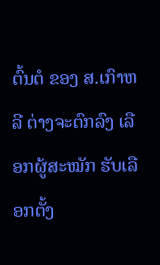ຕົ້ນຕໍ ຂອງ ສ.ເກົາຫລີ ຕ່າງຈະຕົກລົງ ເລືອກຜູ້ສະໝັກ ຮັບເລືອກຕັ້ງ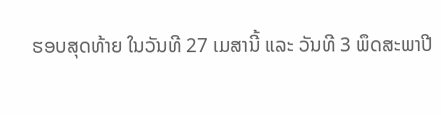ຮອບສຸດທ້າຍ ໃນວັນທີ 27 ເມສານີ້ ແລະ ວັນທີ 3 ພຶດສະພາປີ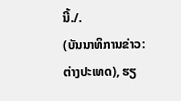ນີ້./.
(ບັນນາທິການຂ່າວ: ຕ່າງປະເທດ), ຮຽ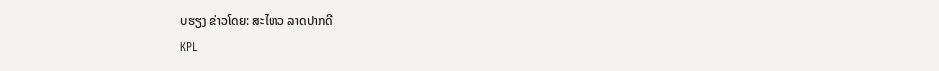ບຮຽງ ຂ່າວໂດຍ: ສະໄຫວ ລາດປາກດີ
KPL